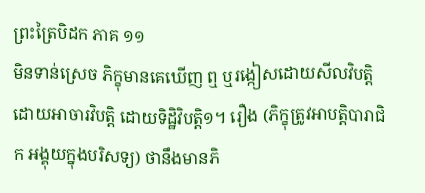ព្រះត្រៃបិដក ភាគ ១១
មិនទាន់ស្រេច ភិក្ខុមានគេឃើញ ឮ ឬរង្កៀសដោយសីលវិបត្តិ ដោយអាចារវិបត្តិ ដោយទិដ្ឋិវិបត្តិ១។ រឿង (ភិក្ខុត្រូវអាបត្តិបារាជិក អង្គុយក្នុងបរិសទ្យ) ថានឹងមានភិ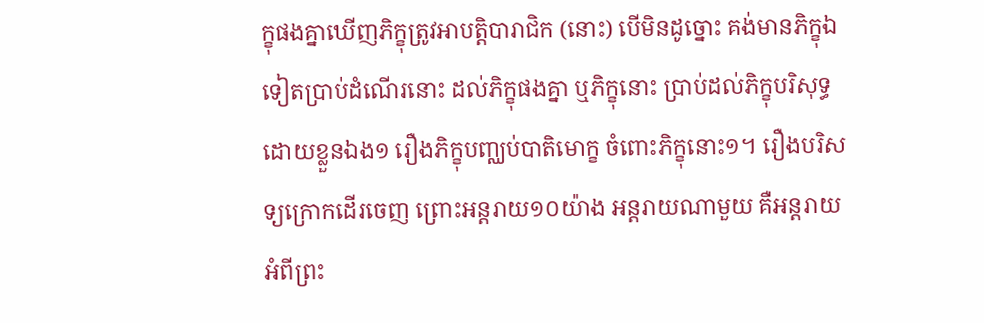ក្ខុផងគ្នាឃើញភិក្ខុត្រូវអាបត្តិបារាជិក (នោះ) បើមិនដូច្នោះ គង់មានភិក្ខុឯទៀតប្រាប់ដំណើរនោះ ដល់ភិក្ខុផងគ្នា ឬភិក្ខុនោះ ប្រាប់ដល់ភិក្ខុបរិសុទ្ធដោយខ្លួនឯង១ រឿងភិក្ខុបញ្ឈប់បាតិមោក្ខ ចំពោះភិក្ខុនោះ១។ រឿងបរិសទ្យក្រោកដើរចេញ ព្រោះអន្តរាយ១០យ៉ាង អន្តរាយណាមួយ គឺអន្តរាយអំពីព្រះ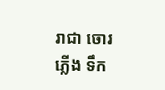រាជា ចោរ ភ្លើង ទឹក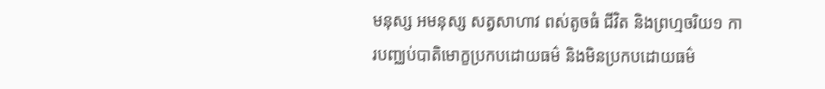មនុស្ស អមនុស្ស សត្វសាហាវ ពស់តូចធំ ជីវិត និងព្រហ្មចរិយ១ ការបញ្ឈប់បាតិមោក្ខប្រកបដោយធម៌ និងមិនប្រកបដោយធម៌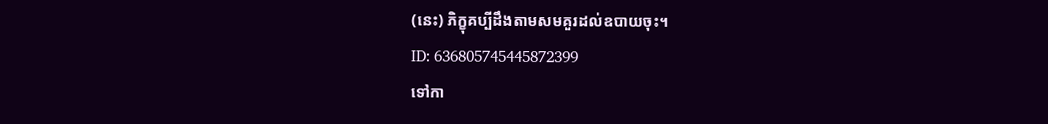(នេះ) ភិក្ខុគប្បីដឹងតាមសមគួរដល់ឧបាយចុះ។
ID: 636805745445872399
ទៅកា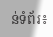ន់ទំព័រ៖